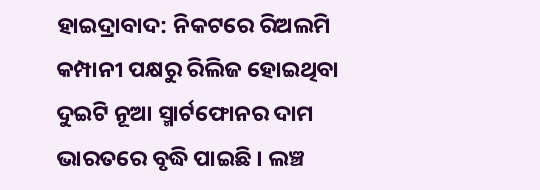ହାଇଦ୍ରାବାଦ: ନିକଟରେ ରିଅଲମି କମ୍ପାନୀ ପକ୍ଷରୁ ରିଲିଜ ହୋଇଥିବା ଦୁଇଟି ନୂଆ ସ୍ମାର୍ଟଫୋନର ଦାମ ଭାରତରେ ବୃଦ୍ଧି ପାଇଛି । ଲଞ୍ଚ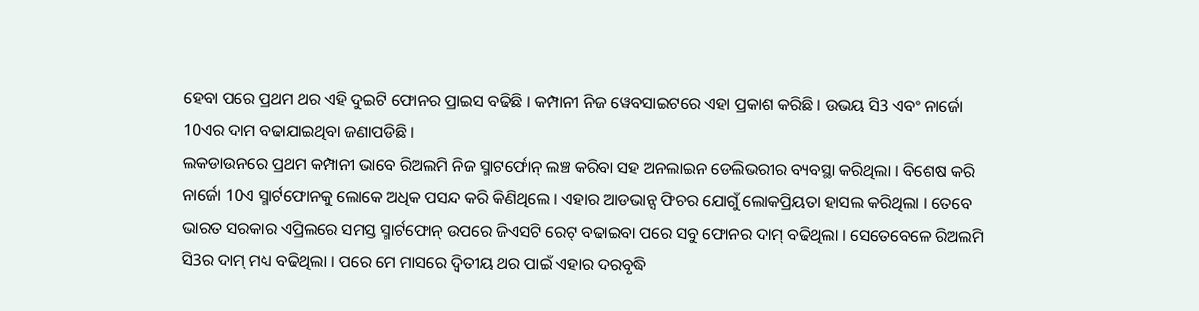ହେବା ପରେ ପ୍ରଥମ ଥର ଏହି ଦୁଇଟି ଫୋନର ପ୍ରାଇସ ବଢିଛି । କମ୍ପାନୀ ନିଜ ୱେବସାଇଟରେ ଏହା ପ୍ରକାଶ କରିଛି । ଉଭୟ ସି3 ଏବଂ ନାର୍ଜୋ 10ଏର ଦାମ ବଢାଯାଇଥିବା ଜଣାପଡିଛି ।
ଲକଡାଉନରେ ପ୍ରଥମ କମ୍ପାନୀ ଭାବେ ରିଅଲମି ନିଜ ସ୍ମାଟର୍ଫୋନ୍ ଲଞ୍ଚ କରିବା ସହ ଅନଲାଇନ ଡେଲିଭରୀର ବ୍ୟବସ୍ଥା କରିଥିଲା । ବିଶେଷ କରି ନାର୍ଜୋ 10ଏ ସ୍ମାର୍ଟଫୋନକୁ ଲୋକେ ଅଧିକ ପସନ୍ଦ କରି କିଣିଥିଲେ । ଏହାର ଆଡଭାନ୍ସ ଫିଚର ଯୋଗୁଁ ଲୋକପ୍ରିୟତା ହାସଲ କରିଥିଲା । ତେବେ ଭାରତ ସରକାର ଏପ୍ରିଲରେ ସମସ୍ତ ସ୍ମାର୍ଟଫୋନ୍ ଉପରେ ଜିଏସଟି ରେଟ୍ ବଢାଇବା ପରେ ସବୁ ଫୋନର ଦାମ୍ ବଢିଥିଲା । ସେତେବେଳେ ରିଅଲମି ସି3ର ଦାମ୍ ମଧ୍ୟ ବଢିଥିଲା । ପରେ ମେ ମାସରେ ଦ୍ବିତୀୟ ଥର ପାଇଁ ଏହାର ଦରବୃଦ୍ଧି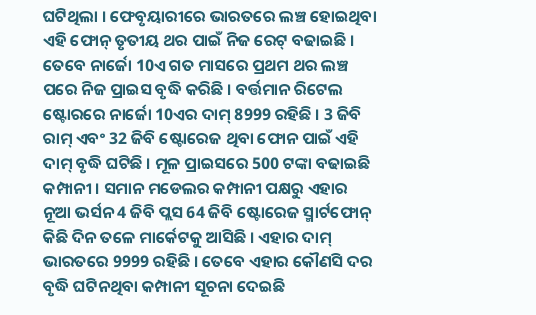ଘଟିଥିଲା । ଫେବୃୟାରୀରେ ଭାରତରେ ଲଞ୍ଚ ହୋଇଥିବା ଏହି ଫୋନ୍ ତୃତୀୟ ଥର ପାଇଁ ନିଜ ରେଟ୍ ବଢାଇଛି ।
ତେବେ ନାର୍ଜୋ 10ଏ ଗତ ମାସରେ ପ୍ରଥମ ଥର ଲଞ୍ଚ ପରେ ନିଜ ପ୍ରାଇସ ବୃଦ୍ଧି କରିଛି । ବର୍ତ୍ତମାନ ରିଟେଲ ଷ୍ଟୋରରେ ନାର୍ଜୋ 10ଏର ଦାମ୍ 8999 ରହିଛି । 3 ଜିବି ରାମ୍ ଏବଂ 32 ଜିବି ଷ୍ଟୋରେଜ ଥିବା ଫୋନ ପାଇଁ ଏହି ଦାମ୍ ବୃଦ୍ଧି ଘଟିଛି । ମୂଳ ପ୍ରାଇସରେ 500 ଟଙ୍କା ବଢାଇଛି କମ୍ପାନୀ । ସମାନ ମଡେଲର କମ୍ପାନୀ ପକ୍ଷରୁ ଏହାର ନୂଆ ଭର୍ସନ 4 ଜିବି ପ୍ଲସ 64 ଜିବି ଷ୍ଟୋରେଜ ସ୍ମାର୍ଟଫୋନ୍ କିଛି ଦିନ ତଳେ ମାର୍କେଟକୁ ଆସିଛି । ଏହାର ଦାମ୍ ଭାରତରେ 9999 ରହିଛି । ତେବେ ଏହାର କୌଣସି ଦର ବୃଦ୍ଧି ଘଟିନଥିବା କମ୍ପାନୀ ସୂଚନା ଦେଇଛି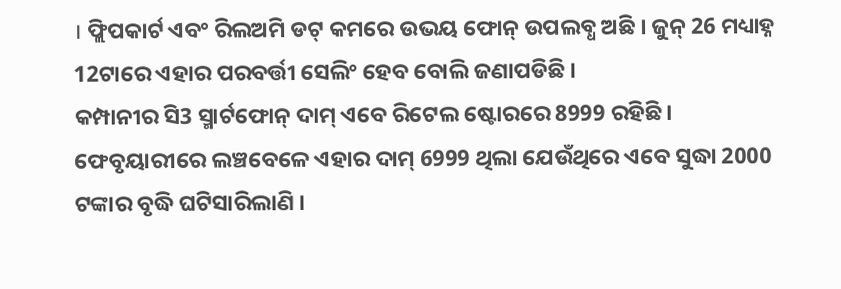। ଫ୍ଲିପକାର୍ଟ ଏବଂ ରିଲଅମି ଡଟ୍ କମରେ ଉଭୟ ଫୋନ୍ ଉପଲବ୍ଧ ଅଛି । ଜୁନ୍ 26 ମଧ୍ୟାହ୍ନ 12ଟାରେ ଏହାର ପରବର୍ତ୍ତୀ ସେଲିଂ ହେବ ବୋଲି ଜଣାପଡିଛି ।
କମ୍ପାନୀର ସି3 ସ୍ମାର୍ଟଫୋନ୍ ଦାମ୍ ଏବେ ରିଟେଲ ଷ୍ଟୋରରେ 8999 ରହିଛି । ଫେବୃୟାରୀରେ ଲଞ୍ଚବେଳେ ଏହାର ଦାମ୍ 6999 ଥିଲା ଯେଉଁଥିରେ ଏବେ ସୁଦ୍ଧା 2000 ଟଙ୍କାର ବୃଦ୍ଧି ଘଟିସାରିଲାଣି ।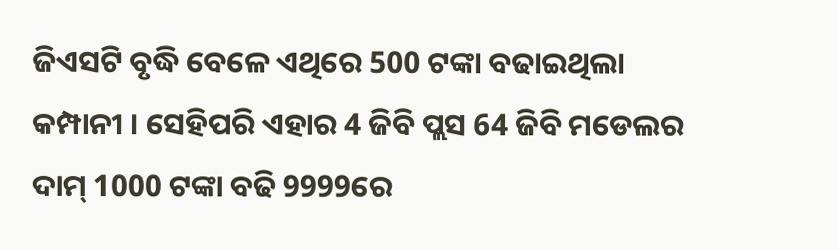ଜିଏସଟି ବୃଦ୍ଧି ବେଳେ ଏଥିରେ 500 ଟଙ୍କା ବଢାଇଥିଲା କମ୍ପାନୀ । ସେହିପରି ଏହାର 4 ଜିବି ପ୍ଲସ 64 ଜିବି ମଡେଲର ଦାମ୍ 1000 ଟଙ୍କା ବଢି 9999ରେ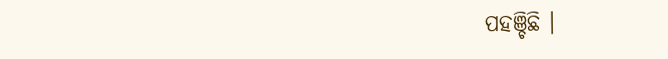ପହଞ୍ଚିଛି ।